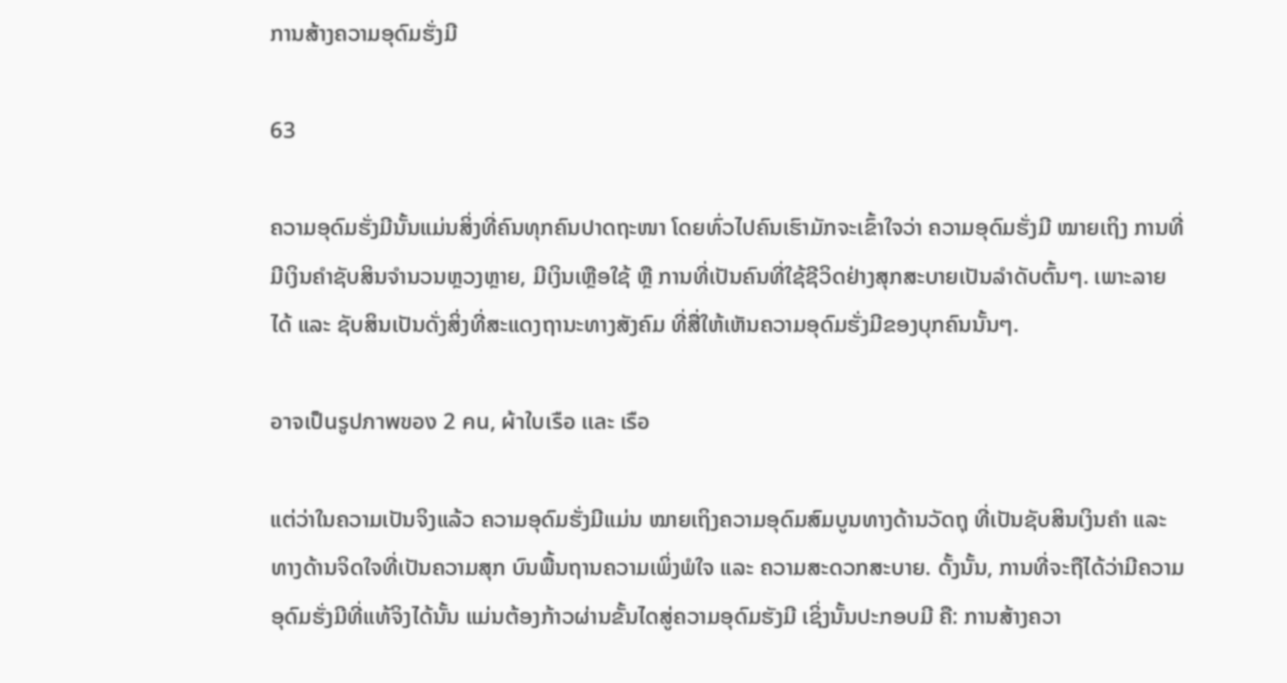ການສ້າງຄວາມອຸດົມຮັ່ງມີ

63

ຄວາມອຸດົມຮັ່ງມີນັ້ນແມ່ນສິ່ງທີ່ຄົນທຸກຄົນປາດຖະໜາ ໂດຍທົ່ວໄປຄົນເຮົາມັກຈະເຂົ້າໃຈວ່າ ຄວາມອຸດົມຮັ່ງມີ ໝາຍເຖິງ ການທີ່ມີເງິນຄໍາຊັບສິນຈໍານວນຫຼວງຫຼາຍ, ມີເງິນເຫຼືອໃຊ້ ຫຼື ການທີ່ເປັນຄົນທີ່ໃຊ້ຊີວິດຢ່າງສຸກສະບາຍເປັນລໍາດັບຕົ້ນໆ. ເພາະລາຍໄດ້ ແລະ ຊັບສິນເປັນດັ່ງສິ່ງທີ່ສະແດງຖານະທາງສັງຄົມ ທີ່ສື່ໃຫ້ເຫັນຄວາມອຸດົມຮັ່ງມີຂອງບຸກຄົນນັ້ນໆ.

อาจเป็นรูปภาพของ 2 คน, ผ้าใบเรือ และ เรือ

ແຕ່ວ່າໃນຄວາມເປັນຈິງແລ້ວ ຄວາມອຸດົມຮັ່ງມີແມ່ນ ໝາຍເຖິງຄວາມອຸດົມສົມບູນທາງດ້ານວັດຖຸ ທີ່ເປັນຊັບສິນເງິນຄໍາ ແລະ ທາງດ້ານຈິດໃຈທີ່ເປັນຄວາມສຸກ ບົນພື້ນຖານຄວາມເພິ່ງພໍໃຈ ແລະ ຄວາມສະດວກສະບາຍ. ດັ້ງນັ້ນ, ການທີ່ຈະຖືໄດ້ວ່າມີຄວາມອຸດົມຮັ່ງມີທີ່ແທ້ຈິງໄດ້ນັ້ນ ແມ່ນຕ້ອງກ້າວຜ່ານຂັ້ນໄດສູ່ຄວາມອຸດົມຮັງມີ ເຊິ່ງນັ້ນປະກອບມີ ຄື: ການສ້າງຄວາ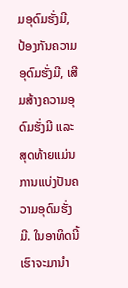ມອຸດົມຮັ່ງມີ, ປ້ອງກັນຄວາມອຸດົມຮັ່ງມີ, ເສີມສ້າງຄວາມອຸດົມຮັ່ງມີ ແລະ ສຸດທ້າຍແມ່ນການແບ່ງປັນຄວາມອຸດົມຮັ່ງມີ. ໃນອາທິດນີ້ເຮົາຈະມານຳ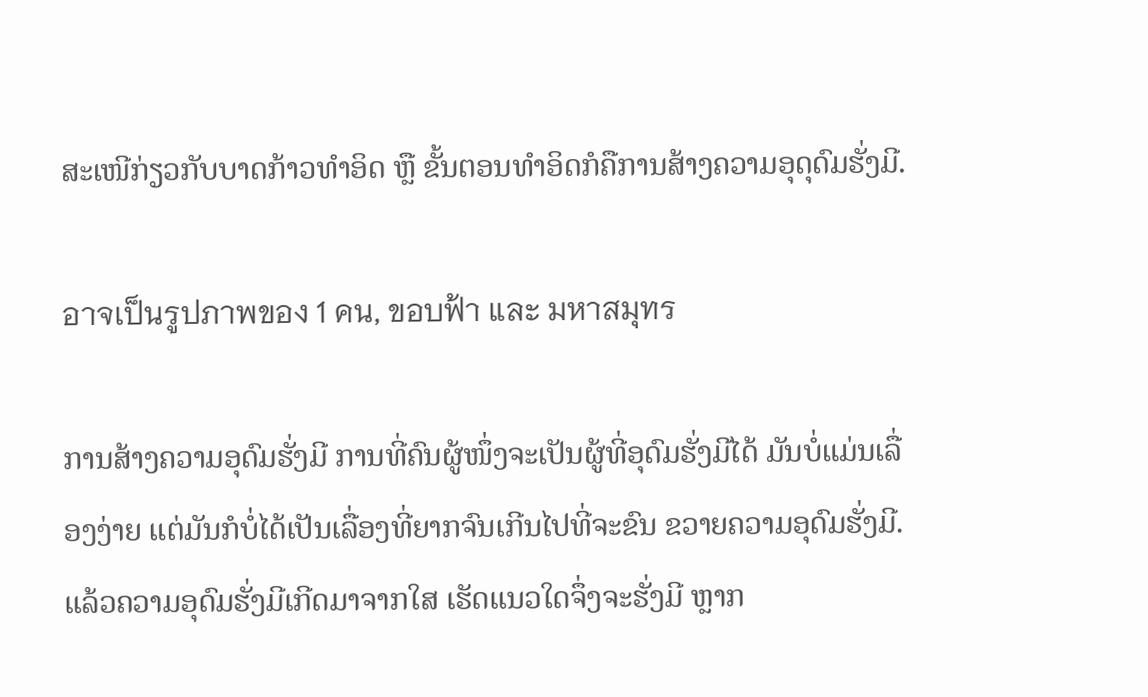ສະເໜີກ່ຽວກັບບາດກ້າວທຳອິດ ຫຼື ຂັ້ນຕອນທຳອິດກໍຄືການສ້າງຄວາມອຸດຸດົມຮັ່ງມີ.

อาจเป็นรูปภาพของ 1 คน, ขอบฟ้า และ มหาสมุทร

ການສ້າງຄວາມອຸດົມຮັ່ງມີ ການທີ່ຄົນຜູ້ໜຶ່ງຈະເປັນຜູ້ທີ່ອຸດົມຮັ່ງມີໄດ້ ມັນບໍ່ແມ່ນເລື່ອງງ່າຍ ແຕ່ມັນກໍບໍ່ໄດ້ເປັນເລື່ອງທີ່ຍາກຈົນເກີນໄປທີ່ຈະຂົນ ຂວາຍຄວາມອຸດົມຮັ່ງມີ. ແລ້ວຄວາມອຸດົມຮັ່ງມີເກີດມາຈາກໃສ ເຮັດແນວໃດຈຶ່ງຈະຮັ່ງມີ ຫຼາກ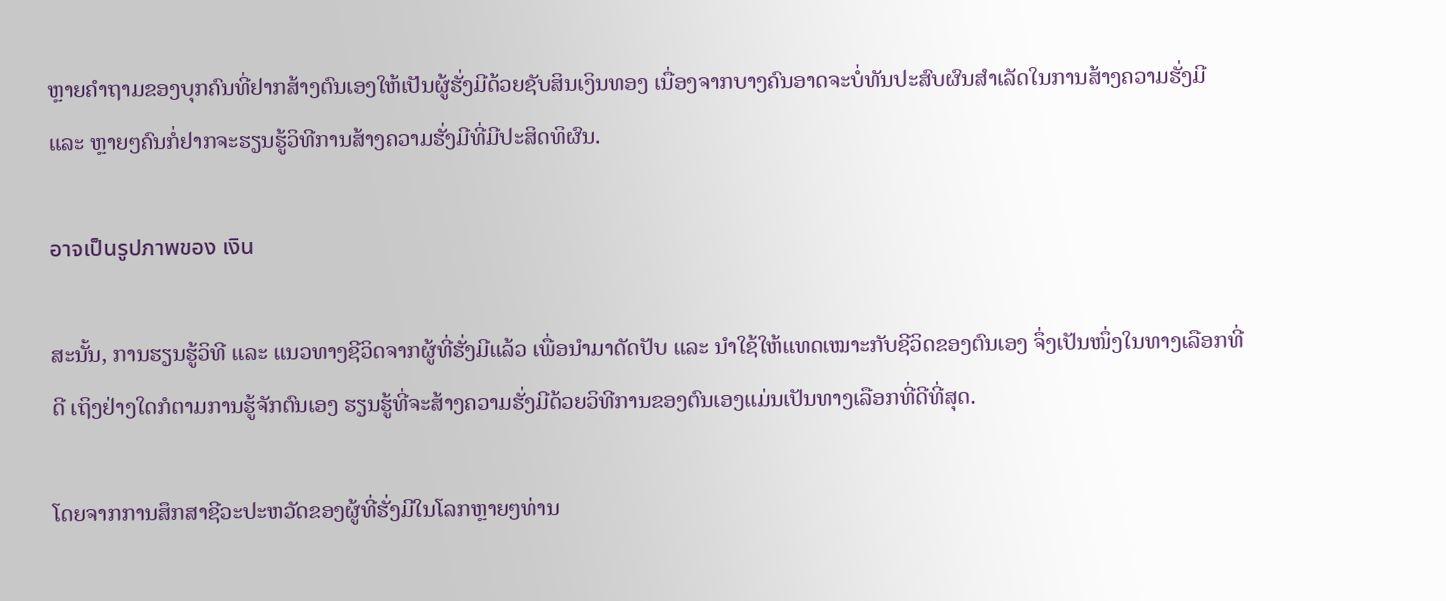ຫຼາຍຄໍາຖາມຂອງບຸກຄົນທີ່ຢາກສ້າງຕົນເອງໃຫ້ເປັນຜູ້ຮັ່ງມີດ້ວຍຊັບສິນເງິນທອງ ເນື່ອງຈາກບາງຄົນອາດຈະບໍ່ທັນປະສົບຜົນສຳເລັດໃນການສ້າງຄວາມຮັ່ງມີ ແລະ ຫຼາຍໆຄົນກໍ່ຢາກຈະຮຽນຮູ້ວິທີການສ້າງຄວາມຮັ່ງມີທີ່ມີປະສິດທິຜົນ.

อาจเป็นรูปภาพของ เงิน

ສະນັ້ນ, ການຮຽນຮູ້ວິທີ ແລະ ແນວທາງຊີວິດຈາກຜູ້ທີ່ຮັ່ງມີແລ້ວ ເພື່ອນຳມາດັດປັບ ແລະ ນຳໃຊ້ໃຫ້ແທດເໝາະກັບຊີວິດຂອງຕົນເອງ ຈຶ່ງເປັນໜຶ່ງໃນທາງເລືອກທີ່ດີ ເຖິງຢ່າງໃດກໍຕາມການຮູ້ຈັກຕົນເອງ ຮຽນຮູ້ທີ່ຈະສ້າງຄວາມຮັ່ງມີດ້ວຍວິທີການຂອງຕົນເອງແມ່ນເປັນທາງເລືອກທີ່ດີທີ່ສຸດ.

ໂດຍຈາກການສຶກສາຊີວະປະຫວັດຂອງຜູ້ທີ່ຮັ່ງມີໃນໂລກຫຼາຍໆທ່ານ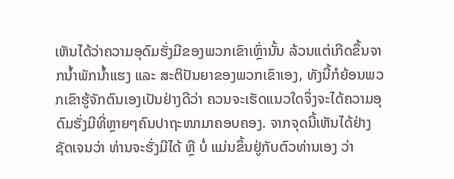ເຫັນໄດ້ວ່າຄວາມອຸດົມຮັ່ງມີຂອງພວກເຂົາເຫຼົ່ານັ້ນ ລ້ວນແຕ່ເກີດຂຶ້ນຈາກນໍ້າພັກນໍ້າແຮງ ແລະ ສະຕິປັນຍາຂອງພວກເຂົາເອງ, ທັງນີ້ກໍຍ້ອນພວກເຂົາຮູ້ຈັກຕົນເອງເປັນຢ່າງດີວ່າ ຄວນຈະເຮັດແນວໃດຈຶ່ງຈະໄດ້ຄວາມອຸດົມຮັ່ງມີທີ່ຫຼາຍໆຄົນປາຖະໜາມາຄອບຄອງ. ຈາກຈຸດນີ້ເຫັນໄດ້ຢ່າງຊັດເຈນວ່າ ທ່ານຈະຮັ່ງມີໄດ້ ຫຼື ບໍ່ ແມ່ນຂຶ້ນຢູ່ກັບຕົວທ່ານເອງ ວ່າ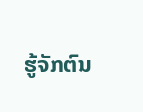ຮູ້ຈັກຕົນ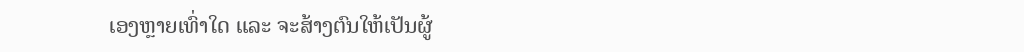ເອງຫຼາຍເທົ່າໃດ ແລະ ຈະສ້າງຕົນໃຫ້ເປັນຜູ້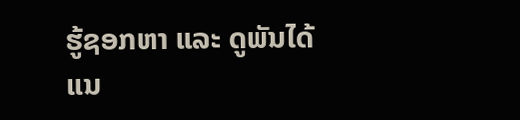ຮູ້ຊອກຫາ ແລະ ດູພັນໄດ້ແນ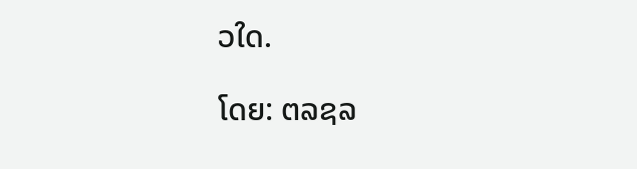ວໃດ.

ໂດຍ: ຕລຊລ